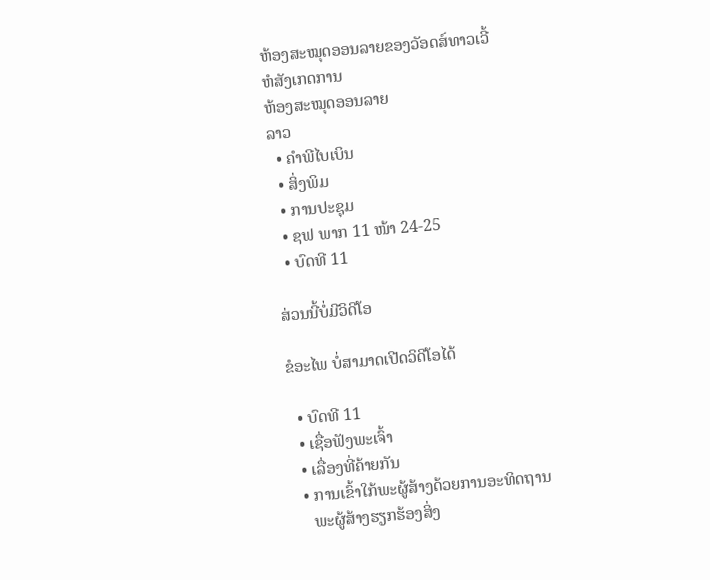ຫ້ອງສະໝຸດອອນລາຍຂອງວັອດສ໌ທາວເວີ້
ຫໍສັງເກດການ
ຫ້ອງສະໝຸດອອນລາຍ
ລາວ
  • ຄຳພີໄບເບິນ
  • ສິ່ງພິມ
  • ການປະຊຸມ
  • ຊຟ ພາກ 11 ໜ້າ 24-25
  • ບົດທີ 11

ສ່ວນນີ້ບໍ່ມີວິດີໂອ

ຂໍອະໄພ ບໍ່ສາມາດເປີດວິດີໂອໄດ້

  • ບົດທີ 11
  • ເຊື່ອຟັງພະເຈົ້າ
  • ເລື່ອງທີ່ຄ້າຍກັນ
  • ການເຂົ້າໃກ້ພະຜູ້ສ້າງດ້ວຍການອະທິດຖານ
    ພະຜູ້ສ້າງຮຽກຮ້ອງສິ່ງ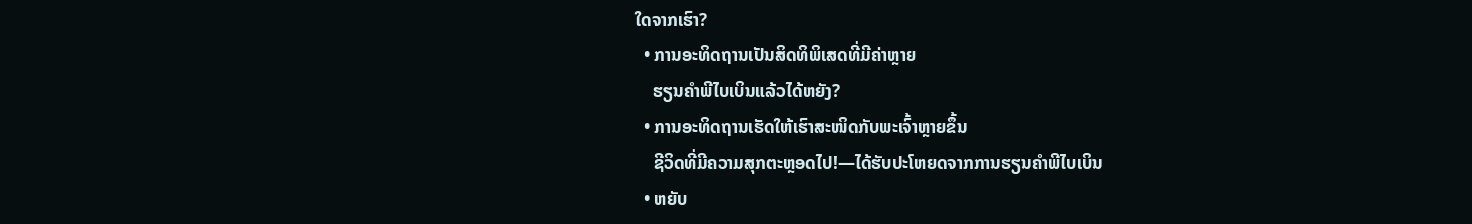ໃດຈາກເຮົາ?
  • ການອະທິດຖານເປັນສິດທິພິເສດທີ່ມີຄ່າຫຼາຍ
    ຮຽນຄຳພີໄບເບິນແລ້ວໄດ້ຫຍັງ?
  • ການອະທິດຖານເຮັດໃຫ້ເຮົາສະໜິດກັບພະເຈົ້າຫຼາຍຂຶ້ນ
    ຊີວິດທີ່ມີຄວາມສຸກຕະຫຼອດໄປ!—ໄດ້ຮັບປະໂຫຍດຈາກການຮຽນຄຳພີໄບເບິນ
  • ຫຍັບ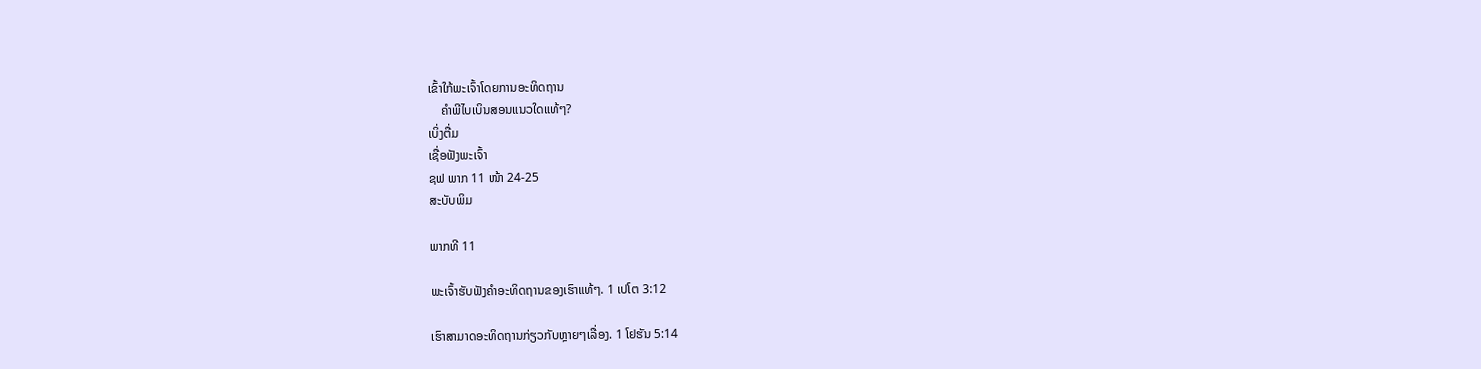ເຂົ້າໃກ້ພະເຈົ້າໂດຍການອະທິດຖານ
    ຄຳພີໄບເບິນສອນແນວໃດແທ້ໆ?
ເບິ່ງຕື່ມ
ເຊື່ອຟັງພະເຈົ້າ
ຊຟ ພາກ 11 ໜ້າ 24-25
ສະບັບພິມ

ພາກທີ 11

ພະເຈົ້າຮັບຟັງຄຳອະທິດຖານຂອງເຮົາແທ້ໆ. 1 ເປໂຕ 3:12

ເຮົາສາມາດອະທິດຖານກ່ຽວກັບຫຼາຍໆເລື່ອງ. 1 ໂຢຮັນ 5:14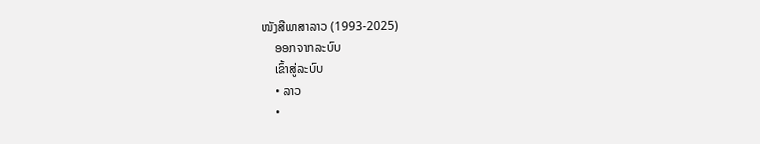ໜັງສືພາສາລາວ (1993-2025)
    ອອກຈາກລະບົບ
    ເຂົ້າສູ່ລະບົບ
    • ລາວ
    •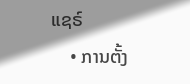ແຊຣ໌
    • ການຕັ້ງ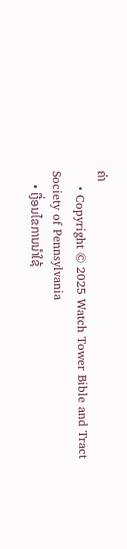ຄ່າ
    • Copyright © 2025 Watch Tower Bible and Tract Society of Pennsylvania
    • ເງື່ອນໄຂການນຳໃຊ້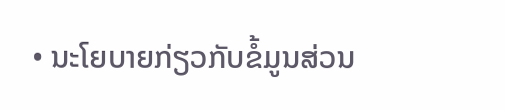• ນະໂຍບາຍກ່ຽວກັບຂໍ້ມູນສ່ວນ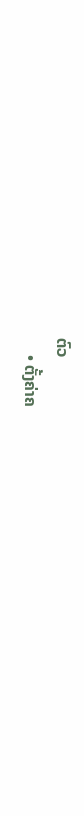ຕົວ
    • ຕັ້ງຄ່າຄ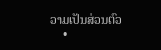ວາມເປັນສ່ວນຕົວ
    •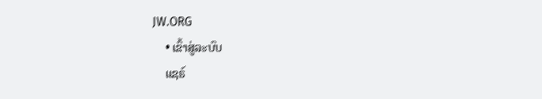JW.ORG
    • ເຂົ້າສູ່ລະບົບ
    ແຊຣ໌